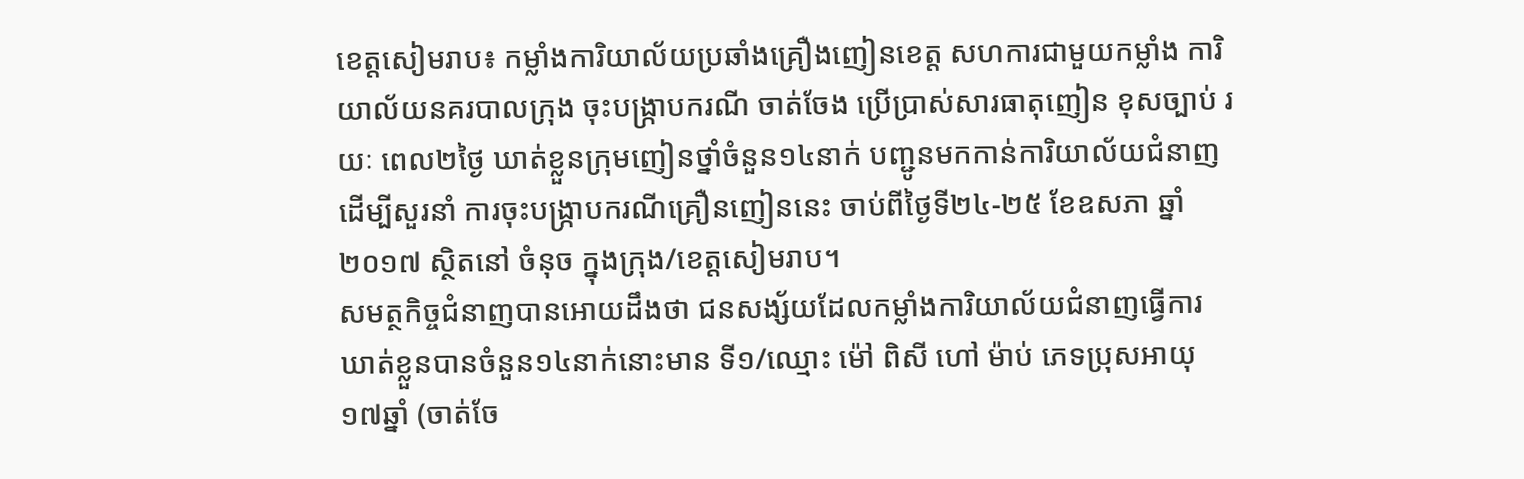ខេត្តសៀមរាប៖ កម្លាំងការិយាល័យប្រឆាំងគ្រឿងញៀនខេត្ត សហការជាមួយកម្លាំង ការិយាល័យនគរបាលក្រុង ចុះបង្ក្រាបករណី ចាត់ចែង ប្រើប្រាស់សារធាតុញៀន ខុសច្បាប់ រយៈ ពេល២ថ្ងៃ ឃាត់ខ្លួនក្រុមញៀនថ្នាំចំនួន១៤នាក់ បញ្ជូនមកកាន់ការិយាល័យជំនាញ ដើម្បីសួរនាំ ការចុះបង្ក្រាបករណីគ្រឿនញៀននេះ ចាប់ពីថ្ងៃទី២៤-២៥ ខែឧសភា ឆ្នាំ២០១៧ ស្ថិតនៅ ចំនុច ក្នុងក្រុង/ខេត្តសៀមរាប។
សមត្ថកិច្ចជំនាញបានអោយដឹងថា ជនសង្ស័យដែលកម្លាំងការិយាល័យជំនាញធ្វើការឃាត់ខ្លួនបានចំនួន១៤នាក់នោះមាន ទី១/ឈ្មោះ ម៉ៅ ពិសី ហៅ ម៉ាប់ ភេទប្រុសអាយុ១៧ឆ្នាំ (ចាត់ចែ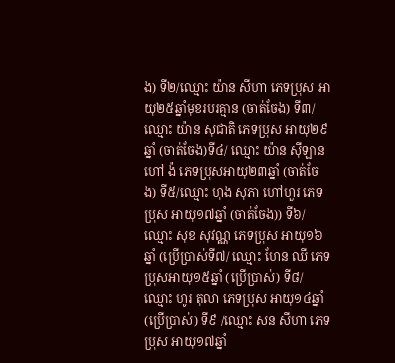ង) ទី២/ឈ្មោះ យ៉ាន សីហា ភេទប្រុស អាយុ២៥ឆ្នាំមុខរបរគ្មាន (ចាត់ចែង) ទី៣/ឈ្មោះ យ៉ាន សុជាតិ ភេទប្រុស អាយុ២៩ឆ្នាំ (ចាត់ចែង)ទី៤/ ឈ្មោះ យ៉ាន ស៊ីឡាន ហៅ ង៉ ភេទប្រុសអាយុ២៣ឆ្នាំ (ចាត់ចែង) ទី៥/ឈ្មោះ ហុង សុភា ហៅហួរ ភេទប្រុស អាយុ១៧ឆ្នាំ (ចាត់ចែង)) ទី៦/ ឈ្មោះ សុខ សុវណ្ណ ភេទប្រុស អាយុ១៦ឆ្នាំ (ប្រើប្រាស់ទី៧/ ឈ្មោះ ហែន ឈី ភេទប្រុសអាយុ១៥ឆ្នាំ (ប្រើប្រាស់) ទី៨/ឈ្មោះ ហូរ តុលា ភេទប្រុស អាយុ១៤ឆ្នាំ (ប្រើប្រាស់) ទី៩ /ឈ្មោះ សន សីហា ភេទប្រុស អាយុ១៧ឆ្នាំ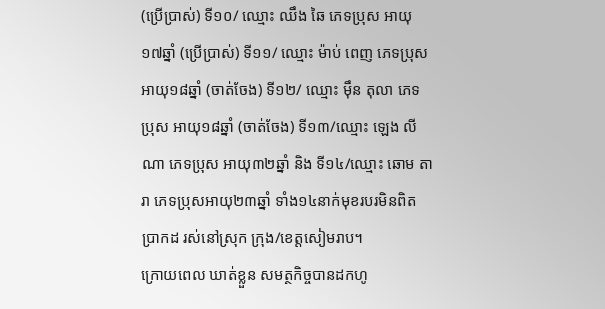(ប្រើប្រាស់) ទី១០/ ឈ្មោះ ឈឹង ឆៃ ភេទប្រុស អាយុ១៧ឆ្នាំ (ប្រើប្រាស់) ទី១១/ ឈ្មោះ ម៉ាប់ ពេញ ភេទប្រុស អាយុ១៨ឆ្នាំ (ចាត់ចែង) ទី១២/ ឈ្មោះ ម៉ឹន តុលា ភេទប្រុស អាយុ១៨ឆ្នាំ (ចាត់ចែង) ទី១៣/ឈ្មោះ ឡេង លីណា ភេទប្រុស អាយុ៣២ឆ្នាំ និង ទី១៤/ឈ្មោះ ឆោម តារា ភេទប្រុសអាយុ២៣ឆ្នាំ ទាំង១៤នាក់មុខរបរមិនពិតប្រាកដ រស់នៅស្រុក ក្រុង/ខេត្តសៀមរាប។
ក្រោយពេល ឃាត់ខ្លួន សមត្ថកិច្ចបានដកហូ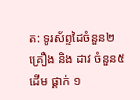ត: ទូរស័ព្ទដៃចំនួន២គ្រឿង និង ដាវ ចំនួន៥ដើម ផ្គាក់ ១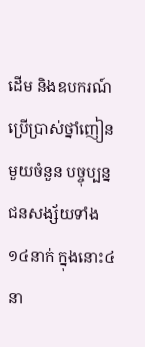ដើម និងឧបករណ៍ប្រើប្រាស់ថ្នាំញៀនមួយចំនួន បច្ចុប្បន្ន ជនសង្ស័យទាំង១៤នាក់ ក្នុងនោះ៤នា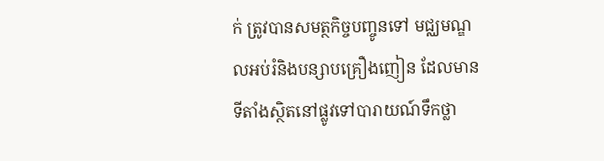ក់ ត្រូវបានសមត្ថកិច្ចបញ្ចូនទៅ មជ្ឈមណ្ឌលអប់រំនិងបន្សាបគ្រឿងញៀន ដែលមានទីតាំងស្ថិតនៅផ្លូវទៅបារាយណ៍ទឹកថ្លា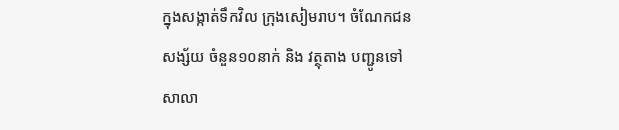ក្នុងសង្កាត់ទឹកវិល ក្រុងសៀមរាប។ ចំណែកជនសង្ស័យ ចំនួន១០នាក់ និង វត្ថុតាង បញ្ជូនទៅសាលា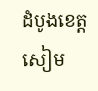ដំបូងខេត្តសៀម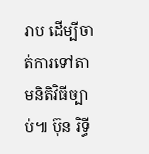រាប ដើម្បីចាត់ការទៅតាមនិតិវិធីច្បាប់៕ ប៊ុន រិទ្ធី